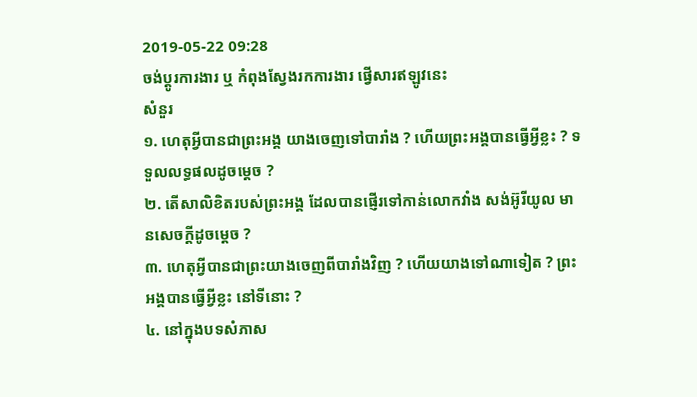2019-05-22 09:28
ចង់ប្តូរការងារ ឬ កំពុងស្វែងរកការងារ ផ្វើសារឥឡូវនេះ
សំនួរ
១. ហេតុអ្វីបានជាព្រះអង្គ យាងចេញទៅបារាំង ? ហើយព្រះអង្គបានធ្វើអ្វីខ្លះ ? ទទួលលទ្ធផលដូចម្តេច ?
២. តើសាលិខិតរបស់ព្រះអង្គ ដែលបានផ្ញើរទៅកាន់លោកវាំង សង់អ៊ូរីយូល មានសេចក្តីដូចម្តេច ?
៣. ហេតុអ្វីបានជាព្រះយាងចេញពីបារាំងវិញ ? ហើយយាងទៅណាទៀត ? ព្រះអង្គបានធ្វើអ្វីខ្លះ នៅទីនោះ ?
៤. នៅក្នុងបទសំភាស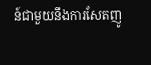ន៍ជាមួយនឹងការសែតញូ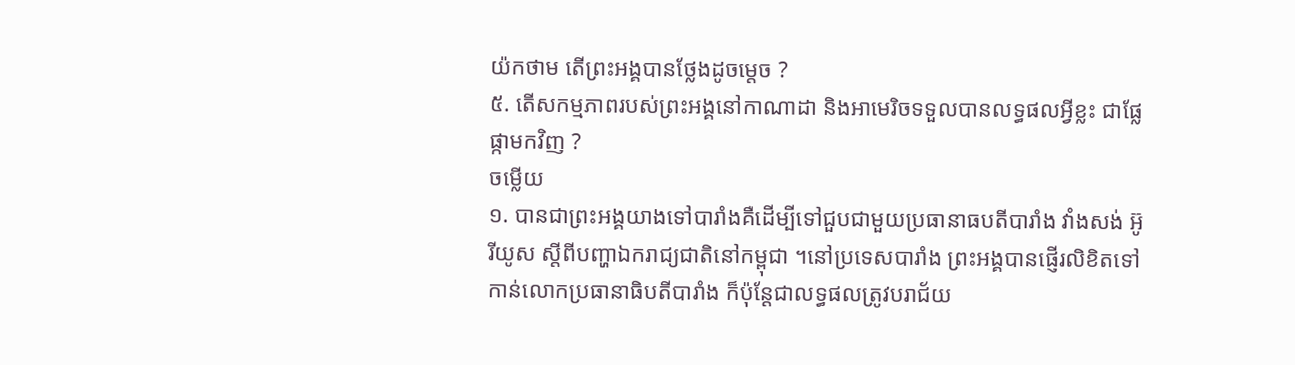យ៉កថាម តើព្រះអង្គបានថ្លែងដូចម្តេច ?
៥. តើសកម្មភាពរបស់ព្រះអង្គនៅកាណាដា និងអាមេរិចទទួលបានលទ្ធផលអ្វីខ្លះ ជាផ្លែផ្កាមកវិញ ?
ចម្លើយ
១. បានជាព្រះអង្គយាងទៅបារាំងគឺដើម្បីទៅជួបជាមួយប្រធានាធបតីបារាំង វាំងសង់ អ៊ូរីយូស ស្តីពីបញ្ហាឯករាជ្យជាតិនៅកម្ពុជា ។នៅប្រទេសបារាំង ព្រះអង្គបានផ្ញើរលិខិតទៅកាន់លោកប្រធានាធិបតីបារាំង ក៏ប៉ុន្តែជាលទ្ធផលត្រូវបរាជ័យ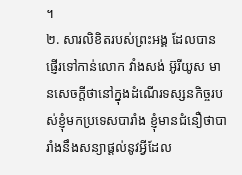។
២. សារលិខិតរបស់ព្រះអង្គ ដែលបានផ្ញើរទៅកាន់លោក វាំងសង់ អ៊ូរីយូស មានសេចក្តីថានៅក្នុងដំណើរទស្សនកិច្ចរបស់ខ្ញុំមកប្រទេសបារាំង ខ្ញុំមានជំនឿថាបារាំងនឹងសន្យាផ្តល់នូវអ្វីដែល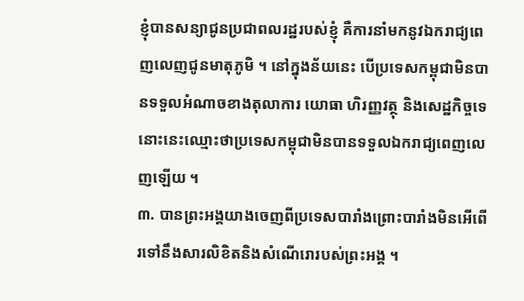ខ្ញុំបានសន្យាជូនប្រជាពលរដ្ឋរបស់ខ្ញុំ គឺការនាំមកនូវឯករាជ្យពេញលេញជូនមាតុភូមិ ។ នៅក្នុងន័យនេះ បើប្រទេសកម្ពុជាមិនបានទទួលអំណាចខាងតុលាការ យោធា ហិរញ្ញវត្ថុ និងសេដ្ឋកិច្ចទេនោះនេះឈ្មោះថាប្រទេសកម្ពុជាមិនបានទទួលឯករាជ្យពេញលេញឡើយ ។
៣. បានព្រះអង្គយាងចេញពីប្រទេសបារាំងព្រោះបារាំងមិនអើពើរទៅនឹងសារលិខិតនិងសំណើរោរបស់ព្រះអង្គ ។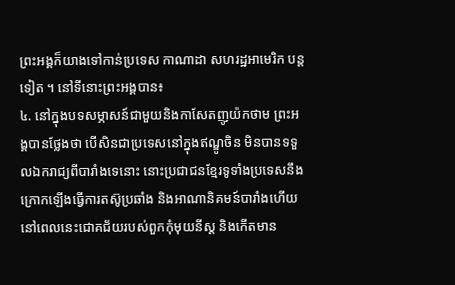ព្រះអង្គក៏យាងទៅកាន់ប្រទេស កាណាដា សហរដ្ឋអាមេរិក បន្តទៀត ។ នៅទីនោះព្រះអង្គបាន៖
៤. នៅក្នុងបទសម្ភាសន៍ជាមួយនិងកាសែតញូយ៉កថាម ព្រះអង្គបានថ្លែងថា បើសិនជាប្រទេសនៅក្នុងឥណ្ឌូចិន មិនបានទទួលឯករាជ្យពីបារាំងទេនោះ នោះប្រជាជនខ្មែរទូទាំងប្រទេសនឹងក្រោកឡើងធ្វើការតស៊ូប្រឆាំង និងអាណានិគមន៍បារាំងហើយនៅពេលនេះជោគជ័យរបស់ពួកកុំមុយនីស្ត និងកើតមាន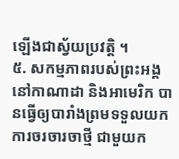ឡើងជាស្វ័យប្រវត្តិ ។
៥. សកម្មភាពរបស់ព្រះអង្គនៅកាណាដា និងអាមេរិក បានធ្វើឲ្យបារាំងព្រមទទួលយកការចរចារចាថ្មី ជាមួយក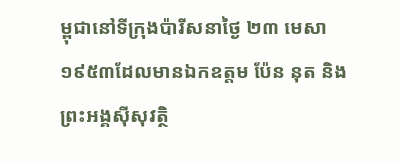ម្ពុជានៅទីក្រុងប៉ារីសនាថ្ងៃ ២៣ មេសា ១៩៥៣ដែលមានឯកឧត្តម ប៉ែន នុត និងព្រះអង្គស៊ីសុវត្ថិ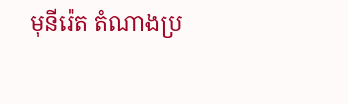មុនីរ៉េត តំណាងប្រ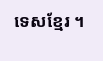ទេសខ្មែរ ។